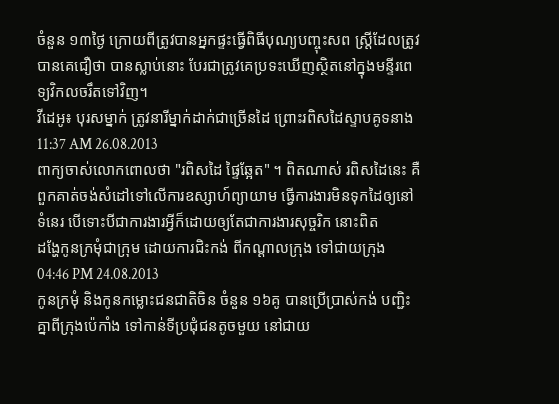ចំនួន ១៣ថ្ងៃ ក្រោយពីត្រូវបានអ្នកផ្ទះធ្វើពិធីបុណ្យបញ្ចុះសព ស្ដ្រីដែលត្រូវបានគេជឿថា បានស្លាប់នោះ បែរជាត្រូវគេប្រទះឃើញស្ថិតនៅក្នុងមន្ទីរពេទ្យវិកលចរឹតទៅវិញ។
វីដេអូ៖ បុរសម្នាក់ ត្រូវនារីម្នាក់ដាក់ជាច្រើនដៃ ព្រោះរពិសដៃស្ទាបគូទនាង
11:37 AM 26.08.2013
ពាក្យចាស់លោកពោលថា "រពិសដៃ ផ្ទៃឆ្អែត" ។ ពិតណាស់ រពិសដៃនេះ គឺពួកគាត់ចង់សំដៅទៅលើការឧស្សាហ៍ព្យាយាម ធ្វើការងារមិនទុកដៃឲ្យនៅ ទំនេរ បើទោះបីជាការងារអ្វីក៏ដោយឲ្យតែជាការងារសុច្ចរិក នោះពិត
ដង្ហែកូនក្រមុំជាក្រុម ដោយការជិះកង់ ពីកណ្ដាលក្រុង ទៅជាយក្រុង
04:46 PM 24.08.2013
កូនក្រមុំ និងកូនកម្លោះជនជាតិចិន ចំនួន ១៦គូ បានប្រើប្រាស់កង់ បញ្ជិះគ្នាពីក្រុងប៉េកាំង ទៅកាន់ទីប្រជុំជនតូចមួយ នៅជាយ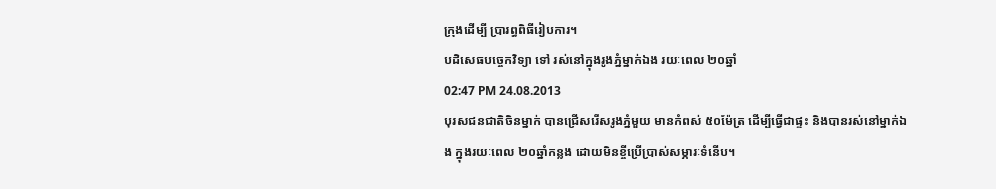ក្រុងដើម្បី ប្រារព្ធពិធីរៀបការ។
បដិសេធបច្ចេកវិទ្យា ទៅ រស់នៅក្នុងរូងភ្នំម្នាក់ឯង រយៈពេល ២០ឆ្នាំ
02:47 PM 24.08.2013
បុរសជនជាតិចិនម្នាក់ បានជ្រើសរើសរូងភ្នំមួយ មានកំពស់ ៥០ម៉ែត្រ ដើម្បីធ្វើជាផ្ទះ និងបានរស់នៅម្នាក់ឯង ក្នុងរយៈពេល ២០ឆ្នាំកន្លង ដោយមិនខ្ចីប្រើប្រាស់សម្ភារៈទំនើប។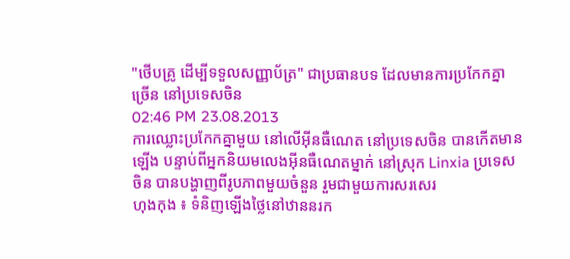"ថើបគ្រូ ដើម្បីទទួលសញ្ញាប័ត្រ" ជាប្រធានបទ ដែលមានការប្រកែកគ្នាច្រើន នៅប្រទេសចិន
02:46 PM 23.08.2013
ការឈ្លោះប្រកែកគ្នាមួយ នៅលើអ៊ីនធឺណេត នៅប្រទេសចិន បានកើតមាន ឡើង បន្ទាប់ពីអ្នកនិយមលេងអ៊ីនធឺណេតម្នាក់ នៅស្រុក Linxia ប្រទេសចិន បានបង្ហាញពីរូបភាពមួយចំនួន រួមជាមួយការសរសេរ
ហុងកុង ៖ ទំនិញឡើងថ្លៃនៅឋាននរក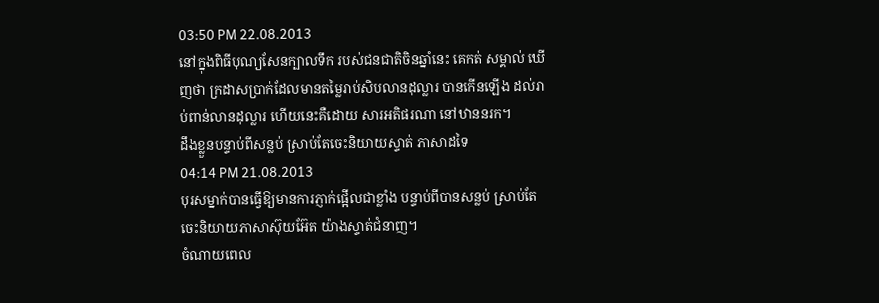03:50 PM 22.08.2013
នៅក្នុងពិធីបុណ្យសែនក្បាលទឹក របស់ជនជាតិចិនឆ្នាំនេះ គេកត់ សម្គាល់ ឃើញថា ក្រដាសប្រាក់ដែលមានតម្លៃរាប់សិបលានដុល្លារ បានកើនឡើង ដល់រាប់ពាន់លានដុល្លារ ហើយនេះគឺដោយ សារអតិផរណា នៅឋាននរក។
ដឹងខ្លួនបន្ទាប់ពីសន្លប់ ស្រាប់តែចេះនិយាយស្ទាត់ ភាសាដទៃ
04:14 PM 21.08.2013
បុរសម្នាក់បានធ្វើឱ្យមានការភ្ញាក់ផ្អើលជាខ្លាំង បន្ទាប់ពីបានសន្លប់ ស្រាប់តែចេះនិយាយភាសាស៊ុយអ៊ែត យ៉ាងស្ទាត់ជំនាញ។
ចំណាយពេល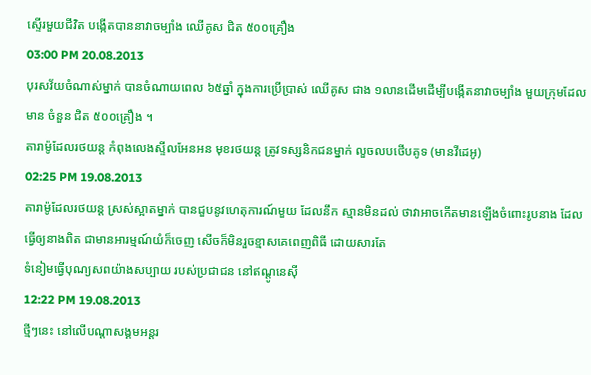ស្ទើរមួយជីវិត បង្កើតបាននាវាចម្បាំង ឈើគូស ជិត ៥០០គ្រឿង
03:00 PM 20.08.2013
បុរសវ័យចំណាស់ម្នាក់ បានចំណាយពេល ៦៥ឆ្នាំ ក្នុងការប្រើប្រាស់ ឈើគូស ជាង ១លានដើមដើម្បីបង្កើតនាវាចម្បាំង មួយក្រុមដែលមាន ចំនួន ជិត ៥០០គ្រឿង ។
តារាម៉ូដែលរថយន្ត កំពុងលេងស្ទីលអែនអន មុខរថយន្ត ត្រូវទស្សនិកជនម្នាក់ លួចលបថើបគូទ (មានវីដេអូ)
02:25 PM 19.08.2013
តារាម៉ូដែលរថយន្ត ស្រស់ស្អាតម្នាក់ បានជួបនូវហេតុការណ៍មួយ ដែលនឹក ស្មានមិនដល់ ថាវាអាចកើតមានឡើងចំពោះរូបនាង ដែលធ្វើឲ្យនាងពិត ជាមានអារម្មណ៍យំក៏ចេញ សើចក៏មិនរួចខ្មាសគេពេញពិធី ដោយសារតែ
ទំនៀមធ្វើបុណ្យសពយ៉ាងសប្បាយ របស់ប្រជាជន នៅឥណ្ដូនេស៊ី
12:22 PM 19.08.2013
ថ្មីៗនេះ នៅលើបណ្ដាសង្គមអន្ដរ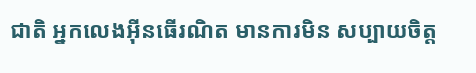ជាតិ អ្នកលេងអ៊ីនធើរណិត មានការមិន សប្បាយចិត្ត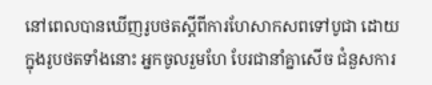នៅពេលបានឃើញរូបថតស្ដីពីការហែសាកសពទៅបូជា ដោយក្នុងរូបថតទាំងនោះ អ្នកចូលរួមហែ បែរជានាំគ្នាសើច ជំនួសការ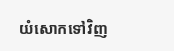យំសោកទៅវិញ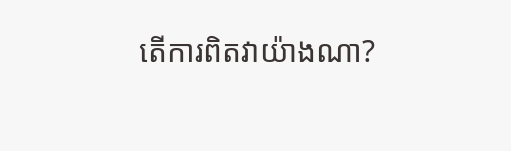តើការពិតវាយ៉ាងណា?